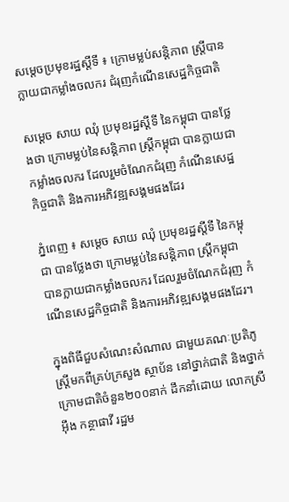សម្តេចប្រមុខរដ្ឋស្តីទី ៖ ក្រោមម្លប់សន្តិភាព ស្រ្តីបានក្លាយជាកម្លាំងចលករ ជំរុញកំណើនសេដ្ឋកិច្ចជាតិ

សម្តេច សាយ ឈុំ ប្រមុខរដ្ឋស្តីទី នៃកម្ពុជា បានថ្លែងថា ក្រោមម្លប់នៃសន្តិភាព ស្រ្តីកម្ពុជា បានក្លាយជាកម្លាំងចលករ ដែលរួមចំណែកជំរុញ កំណើនសេដ្ឋកិច្ចជាតិ និងការអភិវឌ្ឍសង្គមផងដែរ

ភ្នំពេញ ៖ សម្តេច សាយ ឈុំ ប្រមុខរដ្ឋស្តីទី នៃកម្ពុជា បានថ្លែងថា ក្រោមម្លប់នៃសន្តិភាព ស្រ្តីកម្ពុជា បានក្លាយជាកម្លាំងចលករ ដែលរួមចំណែកជំរុញ កំណើនសេដ្ឋកិច្ចជាតិ និងការអភិវឌ្ឍសង្គមផងដែរ។

ក្នុងពិធីជួបសំណេះសំណាល ជាមួយគណៈប្រតិភូស្ត្រីមកពីគ្រប់ក្រសួង ស្ថាប័ន នៅថ្នាក់ជាតិ និងថ្នាក់ក្រោមជាតិចំនួន២០០នាក់ ដឹកនាំដោយ លោកស្រី អ៊ឹង កន្ថាផាវី រដ្ឋម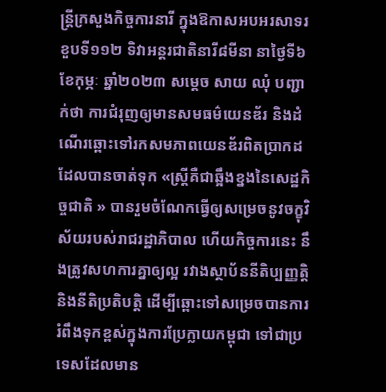ន្រ្តីក្រសួងកិច្ចការនារី ក្នុងឱកាសអបអរសាទរខួបទី១១២ ទិវាអន្តរជាតិនារី៨មីនា នាថ្ងៃទី៦ ខែកុម្ភៈ ឆ្នាំ២០២៣ សម្តេច សាយ ឈុំ បញ្ជាក់ថា ការជំរុញឲ្យមានសមធម៌យេនឌ័រ និងដំណើរឆ្ពោះទៅរកសមភាពយេនឌ័រពិតប្រាកដ ដែលបានចាត់ទុក «ស្រ្តីគឺជាឆ្អឹងខ្នងនៃសេដ្ឋកិច្ចជាតិ » បានរួមចំណែកធ្វើឲ្យសម្រេចនូវចក្ខុវិស័យរបស់រាជរដ្ឋាភិបាល ហើយកិច្ចការនេះ នឹងត្រូវសហការគ្នាឲ្យល្អ រវាងស្ថាប័ននីតិប្បញ្ញត្តិ និងនីតិប្រតិបត្តិ ដើម្បីឆ្ពោះទៅសម្រេចបានការ រំពឹងទុកខ្ពស់ក្នុងការប្រែក្លាយកម្ពុជា ទៅជាប្រទេសដែលមាន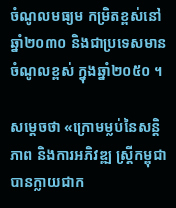ចំណូលមធ្យម កម្រិតខ្ពស់នៅឆ្នាំ២០៣០ និងជាប្រទេសមានចំណូលខ្ពស់ ក្នុងឆ្នាំ២០៥០ ។

សម្តេចថា «ក្រោមម្លប់នៃសន្តិភាព និងការអភិវឌ្ឍ ស្រ្តីកម្ពុជាបានក្លាយជាក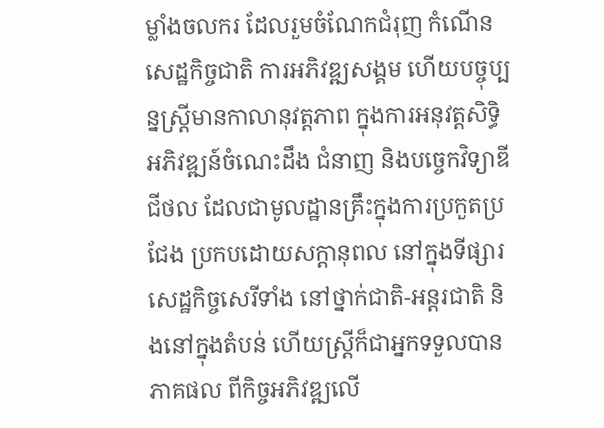ម្លាំងចលករ ដែលរួមចំណែកជំរុញ កំណើនសេដ្ឋកិច្ចជាតិ ការអភិវឌ្ឍសង្គម ហើយបច្ចុប្បន្នស្ត្រីមានកាលានុវត្តភាព ក្នុងការអនុវត្តសិទ្ធិ អភិវឌ្ឍន៍ចំណេះដឹង ជំនាញ និងបច្ចេកវិទ្យាឌីជីថល ដែលជាមូលដ្ឋានគ្រឹះក្នុងការប្រកួតប្រជែង ប្រកបដោយសក្តានុពល នៅក្នុងទីផ្សារ សេដ្ឋកិច្ចសេរីទាំង នៅថ្នាក់ជាតិ-អន្តរជាតិ និងនៅក្នុងតំបន់ ហើយស្រ្តីក៏ជាអ្នកទទួលបានភាគផល ពីកិច្ចអភិវឌ្ឍលើ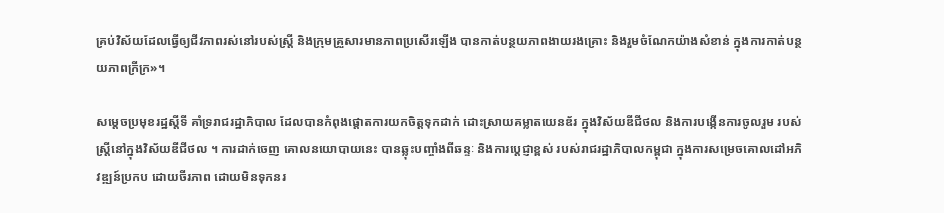គ្រប់វិស័យដែលធ្វើឲ្យជីវភាពរស់នៅរបស់ស្រ្តី និងក្រុមគ្រួសារមានភាពប្រសើរឡើង បានកាត់បន្ថយភាពងាយរងគ្រោះ និងរួមចំណែកយ៉ាងសំខាន់ ក្នុងការកាត់បន្ថយភាពក្រីក្រ»។

សម្តេចប្រមុខរដ្ឋស្តីទី គាំទ្ររាជរដ្ឋាភិបាល ដែលបានកំពុងផ្តោតការយកចិត្តទុកដាក់ ដោះស្រាយគម្លាតយេនឌ័រ ក្នុងវិស័យឌីជីថល និងការបង្កើនការចូលរួម របស់ស្រ្តីនៅក្នុងវិស័យឌីជីថល ។ ការដាក់ចេញ គោលនយោបាយនេះ បានឆ្លុះបញ្ចាំងពីឆន្ទៈ និងការប្តេជ្ញាខ្ពស់ របស់រាជរដ្ឋាភិបាលកម្ពុជា ក្នុងការសម្រេចគោលដៅអភិវឌ្ឍន៍ប្រកប ដោយចីរភាព ដោយមិនទុកនរ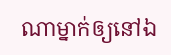ណាម្នាក់ឲ្យនៅឯ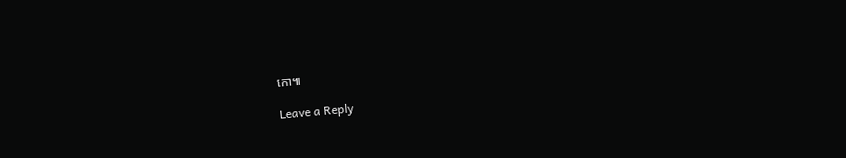កោ៕

Leave a Reply